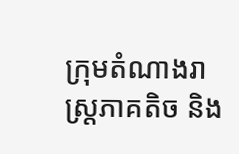ក្រុមតំណាងរាស្ត្រភាគតិច និង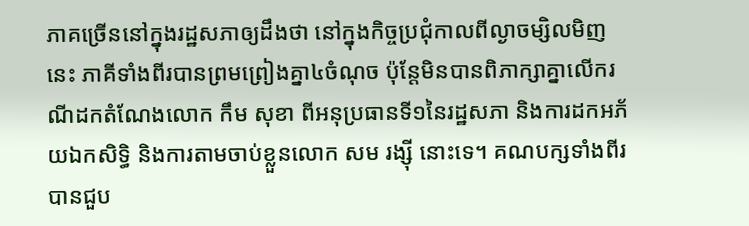ភាគច្រើននៅក្នុងរដ្ឋសភាឲ្យដឹងថា នៅក្នុងកិច្ចប្រជុំកាលពីល្ងាចម្សិលមិញនេះ ភាគីទាំងពីរបានព្រមព្រៀងគ្នា៤ចំណុច ប៉ុន្តែមិនបានពិភាក្សាគ្នាលើករណីដកតំណែងលោក កឹម សុខា ពីអនុប្រធានទី១នៃរដ្ឋសភា និងការដកអភ័យឯកសិទ្ធិ និងការតាមចាប់ខ្លួនលោក សម រង្ស៊ី នោះទេ។ គណបក្សទាំងពីរបានជួប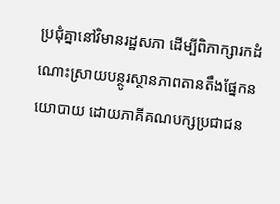ប្រជុំគ្នានៅវិមានរដ្ឋសភា ដើម្បីពិភាក្សារកដំណោះស្រាយបន្ថូរស្ថានភាពតានតឹងផ្នែកនយោបាយ ដោយភាគីគណបក្សប្រជាជន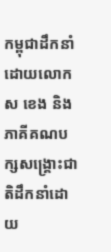កម្ពុជាដឹកនាំដោយលោក ស ខេង និងភាគីគណបក្សសង្គ្រោះជាតិដឹកនាំដោយ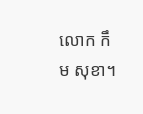លោក កឹម សុខា។